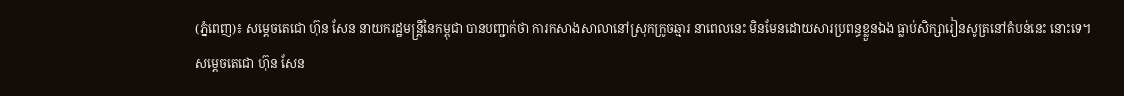(ភ្នំពេញ)៖ សម្តេចតេជោ ហ៊ុន សែន នាយករដ្ឋមន្រ្តីនៃកម្ពុជា បានបញ្ជាក់ថា ការកសាងសាលានៅស្រុកក្រូចឆ្មារ នាពេលនេះ មិនមែនដោយសារប្រពន្ធខ្លួនឯង ធ្លាប់សិក្សារៀនសូត្រនៅតំបន់នេះ នោះទេ។
សម្តេចតេជោ ហ៊ុន សែន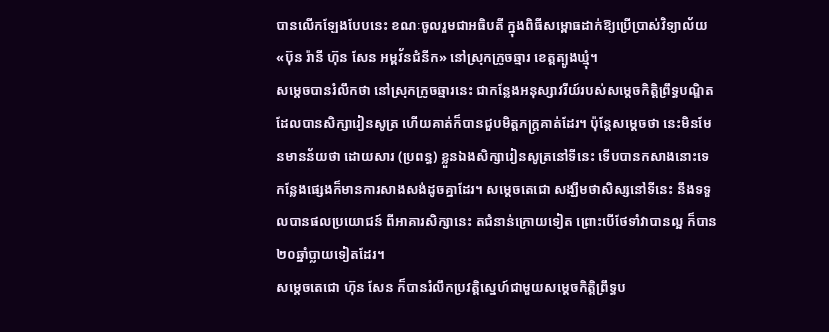បានលើកឡែងបែបនេះ ខណៈចូលរួមជាអធិបតី ក្នុងពិធីសម្ពោធដាក់ឱ្យប្រើប្រាស់វិទ្យាល័យ «ប៊ុន រ៉ានី ហ៊ុន សែន អម្ពវ័នជំនីក» នៅស្រុកក្រូចឆ្មារ ខេត្តត្បូងឃ្មុំ។
សម្តេចបានរំលឹកថា នៅស្រុកក្រូចឆ្មារនេះ ជាកន្លែងអនុស្សាវរីយ៍របស់សម្តេចកិត្តិព្រឹទ្ធបណ្ឌិត ដែលបានសិក្សារៀនសូត្រ ហើយគាត់ក៏បានជួបមិត្តភក្រ្តគាត់ដែរ។ ប៉ុន្តែសម្តេចថា នេះមិនមែនមានន័យថា ដោយសារ (ប្រពន្ធ) ខ្លួនឯងសិក្សារៀនសូត្រនៅទីនេះ ទើបបានកសាងនោះទេ កន្លែងផ្សេងក៏មានការសាងសង់ដូចគ្នាដែរ។ សម្តេចតេជោ សង្ឃឹមថាសិស្សនៅទីនេះ នឹងទទួលបានផលប្រយោជន៍ ពីអាគារសិក្សានេះ តជំនាន់ក្រោយទៀត ព្រោះបើថែទាំវាបានល្អ ក៏បាន២០ឆ្នាំប្លាយទៀតដែរ។
សម្តេចតេជោ ហ៊ុន សែន ក៏បានរំលឹកប្រវត្តិស្នេហ៍ជាមួយសម្តេចកិត្តិព្រឹទ្ធប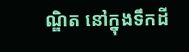ណ្ឌិត នៅក្នុងទឹកដី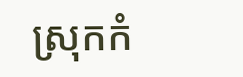ស្រុកកំ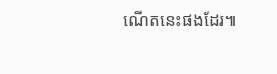ណើតនេះផងដែរ៕